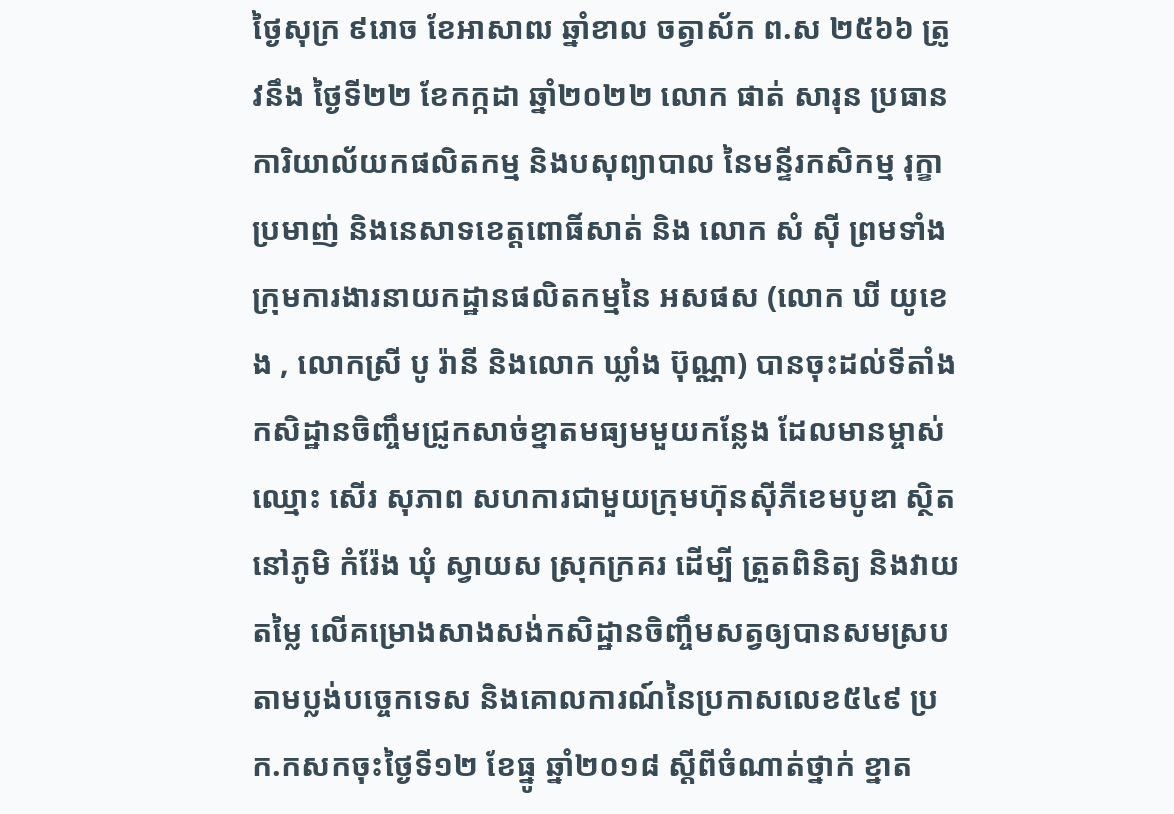ថ្ងៃសុក្រ ៩រោច ខែអាសាឍ ឆ្នាំខាល ចត្វាស័ក ព.ស ២៥៦៦ ត្រូវនឹង ថ្ងៃទី២២ ខែកក្កដា ឆ្នាំ២០២២ លោក ផាត់ សារុន ប្រធានការិយាល័យកផលិតកម្ម និងបសុព្យាបាល នៃមន្ទីរកសិកម្ម រុក្ខាប្រមាញ់ និងនេសាទខេត្តពោធិ៍សាត់ និង លោក សំ ស៊ី ព្រមទាំងក្រុមការងារនាយកដ្ឋានផលិតកម្មនៃ អសផស (លោក ឃី យូខេង , លោកស្រី បូ រ៉ានី និងលោក ឃ្លាំង ប៊ុណ្ណា) បានចុះដល់ទីតាំងកសិដ្ឋានចិញ្ចឹមជ្រូកសាច់ខ្នាតមធ្យមមួយកន្លែង ដែលមានម្ចាស់ឈ្មោះ សើរ សុភាព សហការជាមួយក្រុមហ៊ុនស៊ីភីខេមបូឌា ស្ថិតនៅភូមិ កំរ៉ែង ឃុំ ស្វាយស ស្រុកក្រគរ ដើម្បី ត្រួតពិនិត្យ និងវាយតម្លៃ លើគម្រោងសាងសង់កសិដ្ឋានចិញ្ចឹមសត្វឲ្យបានសមស្របតាមប្លង់បច្ចេកទេស និងគោលការណ៍នៃប្រកាសលេខ៥៤៩ ប្រក.កសកចុះថ្ងៃទី១២ ខែធ្នូ ឆ្នាំ២០១៨ ស្តីពីចំណាត់ថ្នាក់ ខ្នាត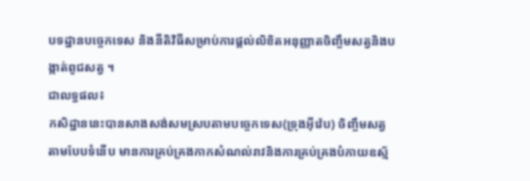បទដ្ឋានបច្ចេកទេស និងនីតិវិធីសម្រាប់ការផ្តល់លិខិតអនុញ្ញាតចិញ្ចឹមសត្វនិងបង្កាត់ពូជសត្វ ។
ជាលទ្ធផល៖
កសិដ្ឋាននេះបានសាងសង់សមស្របតាមបច្ចេកទេស(ទ្រុងអ៊ីវ៉េប) ចិញ្ចឹមសត្វតាមបែបទំនើប មានការគ្រប់គ្រងកាកសំណល់រាវនិងការគ្រប់គ្រងបំភាយឧស្ម័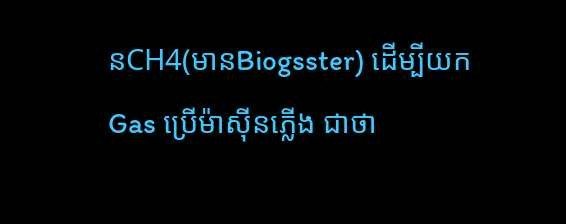នCH4(មានBiogsster) ដើម្បីយកGas ប្រើម៉ាស៊ីនភ្លើង ជាថា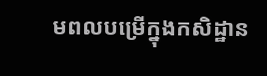មពលបម្រើក្នុងកសិដ្ឋាន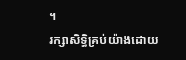។
រក្សាសិទិ្ធគ្រប់យ៉ាងដោយ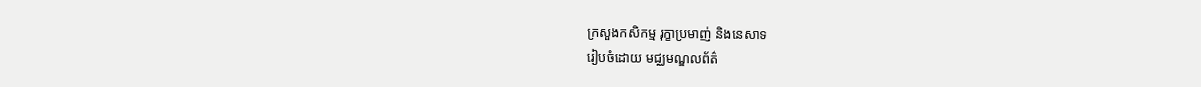ក្រសួងកសិកម្ម រុក្ខាប្រមាញ់ និងនេសាទ
រៀបចំដោយ មជ្ឈមណ្ឌលព័ត៌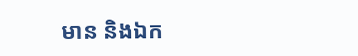មាន និងឯក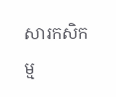សារកសិកម្ម